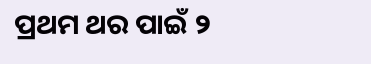ପ୍ରଥମ ଥର ପାଇଁ ୨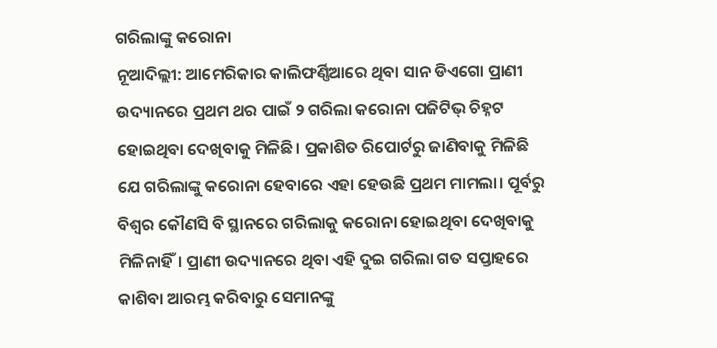ଗରିଲାଙ୍କୁ କରୋନା
ନୂଆଦିଲ୍ଲୀ: ଆମେରିକାର କାଲିଫର୍ଣ୍ଣିଆରେ ଥିବା ସାନ ଡିଏଗୋ ପ୍ରାଣୀ ଉଦ୍ୟାନରେ ପ୍ରଥମ ଥର ପାଇଁ ୨ ଗରିଲା କରୋନା ପଜିଟିଭ୍ ଚିହ୍ନଟ ହୋଇଥିବା ଦେଖିବାକୁ ମିଳିଛି। ପ୍ରକାଶିତ ରିପୋର୍ଟରୁ ଜାଣିବାକୁ ମିଳିଛି ଯେ ଗରିଲାଙ୍କୁ କରୋନା ହେବାରେ ଏହା ହେଉଛି ପ୍ରଥମ ମାମଲା। ପୂର୍ବରୁ ବିଶ୍ବର କୌଣସି ବି ସ୍ଥାନରେ ଗରିଲାକୁ କରୋନା ହୋଇଥିବା ଦେଖିବାକୁ ମିଳିନାହିଁ। ପ୍ରାଣୀ ଉଦ୍ୟାନରେ ଥିବା ଏହି ଦୁଇ ଗରିଲା ଗତ ସପ୍ତାହରେ କାଶିବା ଆରମ୍ଭ କରିବାରୁ ସେମାନଙ୍କୁ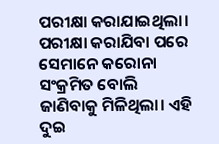ପରୀକ୍ଷା କରାଯାଇଥିଲା। ପରୀକ୍ଷା କରାଯିବା ପରେ ସେମାନେ କରୋନା ସଂକ୍ରମିତ ବୋଲି ଜାଣିବାକୁ ମିଳିଥିଲା। ଏହି ଦୁଇ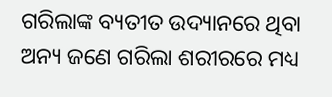ଗରିଲାଙ୍କ ବ୍ୟତୀତ ଉଦ୍ୟାନରେ ଥିବା ଅନ୍ୟ ଜଣେ ଗରିଲା ଶରୀରରେ ମଧ୍ୟ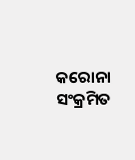କରୋନା ସଂକ୍ରମିତ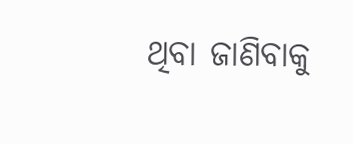ଥିବା ଜାଣିବାକୁ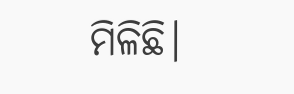ମିଳିଛି।